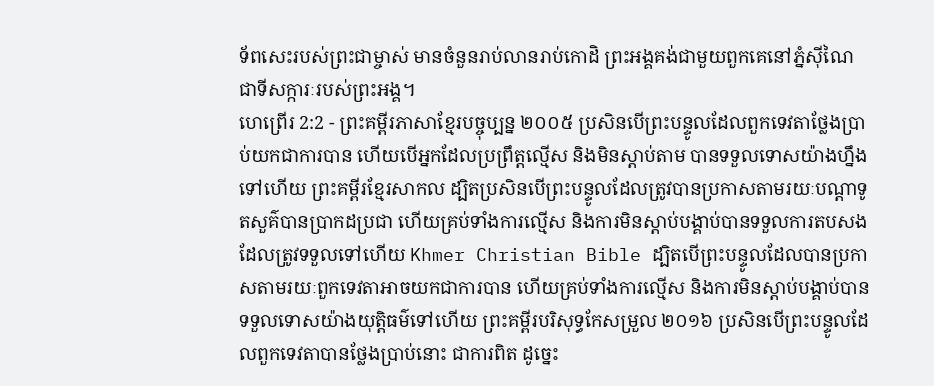ទ័ពសេះរបស់ព្រះជាម្ចាស់ មានចំនួនរាប់លានរាប់កោដិ ព្រះអង្គគង់ជាមួយពួកគេនៅភ្នំស៊ីណៃ ជាទីសក្ការៈរបស់ព្រះអង្គ។
ហេព្រើរ 2:2 - ព្រះគម្ពីរភាសាខ្មែរបច្ចុប្បន្ន ២០០៥ ប្រសិនបើព្រះបន្ទូលដែលពួកទេវតាថ្លែងប្រាប់យកជាការបាន ហើយបើអ្នកដែលប្រព្រឹត្តល្មើស និងមិនស្ដាប់តាម បានទទួលទោសយ៉ាងហ្នឹងទៅហើយ ព្រះគម្ពីរខ្មែរសាកល ដ្បិតប្រសិនបើព្រះបន្ទូលដែលត្រូវបានប្រកាសតាមរយៈបណ្ដាទូតសួគ៌បានប្រាកដប្រជា ហើយគ្រប់ទាំងការល្មើស និងការមិនស្ដាប់បង្គាប់បានទទួលការតបសងដែលត្រូវទទួលទៅហើយ Khmer Christian Bible ដ្បិតបើព្រះបន្ទូលដែលបានប្រកាសតាមរយៈពួកទេវតាអាចយកជាការបាន ហើយគ្រប់ទាំងការល្មើស និងការមិនស្ដាប់បង្គាប់បានទទួលទោសយ៉ាងយុត្តិធម៌ទៅហើយ ព្រះគម្ពីរបរិសុទ្ធកែសម្រួល ២០១៦ ប្រសិនបើព្រះបន្ទូលដែលពួកទេវតាបានថ្លែងប្រាប់នោះ ជាការពិត ដូច្នេះ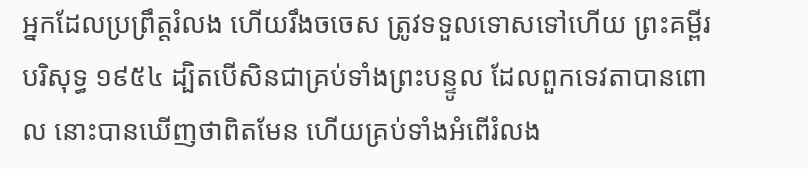អ្នកដែលប្រព្រឹត្តរំលង ហើយរឹងចចេស ត្រូវទទួលទោសទៅហើយ ព្រះគម្ពីរបរិសុទ្ធ ១៩៥៤ ដ្បិតបើសិនជាគ្រប់ទាំងព្រះបន្ទូល ដែលពួកទេវតាបានពោល នោះបានឃើញថាពិតមែន ហើយគ្រប់ទាំងអំពើរំលង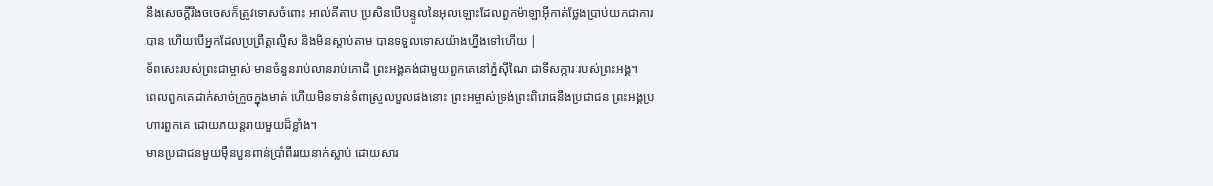នឹងសេចក្ដីរឹងចចេសក៏ត្រូវទោសចំពោះ អាល់គីតាប ប្រសិនបើបន្ទូលនៃអុលឡោះដែលពួកម៉ាឡាអ៊ីកាត់ថ្លែងប្រាប់យកជាការបាន ហើយបើអ្នកដែលប្រព្រឹត្ដល្មើស និងមិនស្ដាប់តាម បានទទួលទោសយ៉ាងហ្នឹងទៅហើយ |
ទ័ពសេះរបស់ព្រះជាម្ចាស់ មានចំនួនរាប់លានរាប់កោដិ ព្រះអង្គគង់ជាមួយពួកគេនៅភ្នំស៊ីណៃ ជាទីសក្ការៈរបស់ព្រះអង្គ។
ពេលពួកគេដាក់សាច់ក្រួចក្នុងមាត់ ហើយមិនទាន់ទំពាស្រួលបួលផងនោះ ព្រះអម្ចាស់ទ្រង់ព្រះពិរោធនឹងប្រជាជន ព្រះអង្គប្រហារពួកគេ ដោយភយន្តរាយមួយដ៏ខ្លាំង។
មានប្រជាជនមួយម៉ឺនបួនពាន់ប្រាំពីររយនាក់ស្លាប់ ដោយសារ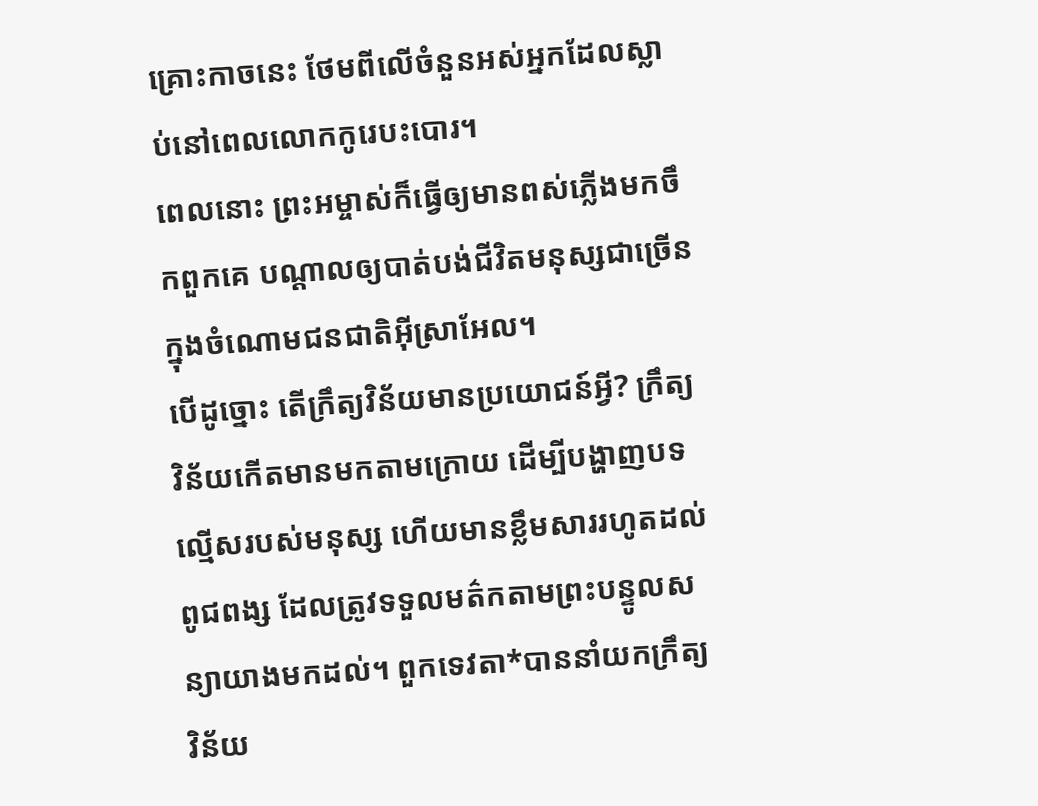គ្រោះកាចនេះ ថែមពីលើចំនួនអស់អ្នកដែលស្លាប់នៅពេលលោកកូរេបះបោរ។
ពេលនោះ ព្រះអម្ចាស់ក៏ធ្វើឲ្យមានពស់ភ្លើងមកចឹកពួកគេ បណ្ដាលឲ្យបាត់បង់ជីវិតមនុស្សជាច្រើន ក្នុងចំណោមជនជាតិអ៊ីស្រាអែល។
បើដូច្នោះ តើក្រឹត្យវិន័យមានប្រយោជន៍អ្វី? ក្រឹត្យវិន័យកើតមានមកតាមក្រោយ ដើម្បីបង្ហាញបទល្មើសរបស់មនុស្ស ហើយមានខ្លឹមសាររហូតដល់ពូជពង្ស ដែលត្រូវទទួលមត៌កតាមព្រះបន្ទូលសន្យាយាងមកដល់។ ពួកទេវតា*បាននាំយកក្រឹត្យវិន័យ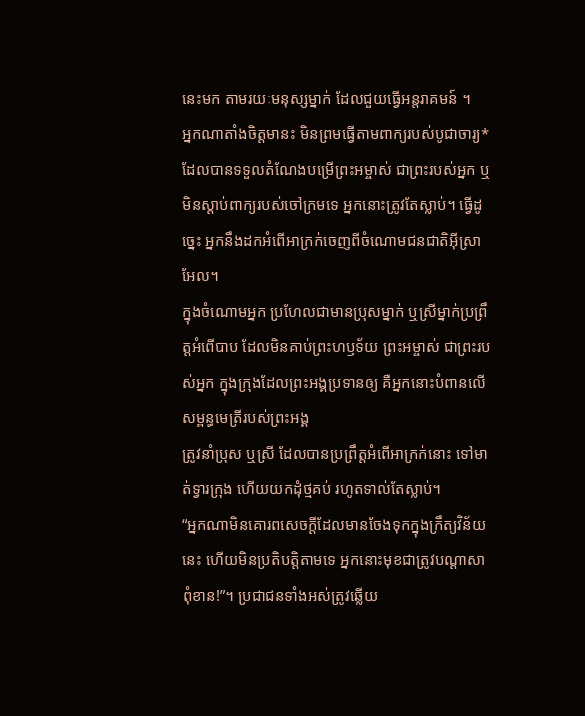នេះមក តាមរយៈមនុស្សម្នាក់ ដែលជួយធ្វើអន្តរាគមន៍ ។
អ្នកណាតាំងចិត្តមានះ មិនព្រមធ្វើតាមពាក្យរបស់បូជាចារ្យ* ដែលបានទទួលតំណែងបម្រើព្រះអម្ចាស់ ជាព្រះរបស់អ្នក ឬមិនស្ដាប់ពាក្យរបស់ចៅក្រមទេ អ្នកនោះត្រូវតែស្លាប់។ ធ្វើដូច្នេះ អ្នកនឹងដកអំពើអាក្រក់ចេញពីចំណោមជនជាតិអ៊ីស្រាអែល។
ក្នុងចំណោមអ្នក ប្រហែលជាមានប្រុសម្នាក់ ឬស្រីម្នាក់ប្រព្រឹត្តអំពើបាប ដែលមិនគាប់ព្រះហឫទ័យ ព្រះអម្ចាស់ ជាព្រះរបស់អ្នក ក្នុងក្រុងដែលព្រះអង្គប្រទានឲ្យ គឺអ្នកនោះបំពានលើសម្ពន្ធមេត្រីរបស់ព្រះអង្គ
ត្រូវនាំប្រុស ឬស្រី ដែលបានប្រព្រឹត្តអំពើអាក្រក់នោះ ទៅមាត់ទ្វារក្រុង ហើយយកដុំថ្មគប់ រហូតទាល់តែស្លាប់។
“អ្នកណាមិនគោរពសេចក្ដីដែលមានចែងទុកក្នុងក្រឹត្យវិន័យនេះ ហើយមិនប្រតិបត្តិតាមទេ អ្នកនោះមុខជាត្រូវបណ្ដាសាពុំខាន!”។ ប្រជាជនទាំងអស់ត្រូវឆ្លើយ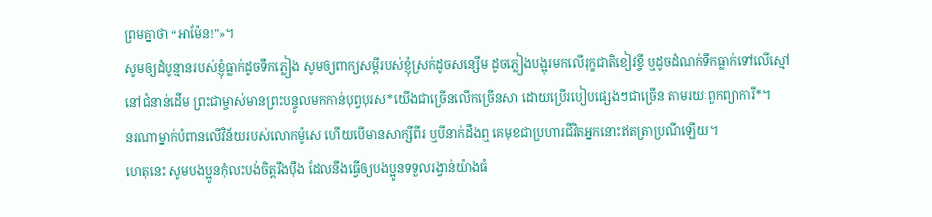ព្រមគ្នាថា “អាម៉ែន!”»។
សូមឲ្យដំបូន្មានរបស់ខ្ញុំធ្លាក់ដូចទឹកភ្លៀង សូមឲ្យពាក្យសម្ដីរបស់ខ្ញុំស្រក់ដូចសន្សើម ដូចភ្លៀងបង្អុរមកលើរុក្ខជាតិខៀវខ្ចី ឬដូចដំណក់ទឹកធ្លាក់ទៅលើស្មៅ
នៅជំនាន់ដើម ព្រះជាម្ចាស់មានព្រះបន្ទូលមកកាន់បុព្វបុរស*យើងជាច្រើនលើកច្រើនសា ដោយប្រើរបៀបផ្សេងៗជាច្រើន តាមរយៈពួកព្យាការី*។
នរណាម្នាក់បំពានលើវិន័យរបស់លោកម៉ូសេ ហើយបើមានសាក្សីពីរ ឬបីនាក់ដឹងឮ គេមុខជាប្រហារជីវិតអ្នកនោះឥតត្រាប្រណីឡើយ។
ហេតុនេះ សូមបងប្អូនកុំលះបង់ចិត្តរឹងប៉ឹង ដែលនឹងធ្វើឲ្យបងប្អូនទទួលរង្វាន់យ៉ាងធំ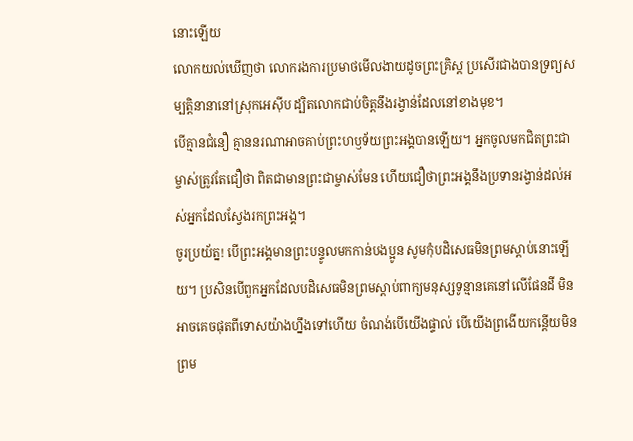នោះឡើយ
លោកយល់ឃើញថា លោករងការប្រមាថមើលងាយដូចព្រះគ្រិស្ត ប្រសើរជាងបានទ្រព្យសម្បត្តិនានានៅស្រុកអេស៊ីប ដ្បិតលោកជាប់ចិត្តនឹងរង្វាន់ដែលនៅខាងមុខ។
បើគ្មានជំនឿ គ្មាននរណាអាចគាប់ព្រះហឫទ័យព្រះអង្គបានឡើយ។ អ្នកចូលមកជិតព្រះជាម្ចាស់ត្រូវតែជឿថា ពិតជាមានព្រះជាម្ចាស់មែន ហើយជឿថាព្រះអង្គនឹងប្រទានរង្វាន់ដល់អស់អ្នកដែលស្វែងរកព្រះអង្គ។
ចូរប្រយ័ត្ន! បើព្រះអង្គមានព្រះបន្ទូលមកកាន់បងប្អូន សូមកុំបដិសេធមិនព្រមស្ដាប់នោះឡើយ។ ប្រសិនបើពួកអ្នកដែលបដិសេធមិនព្រមស្ដាប់ពាក្យមនុស្សទូន្មានគេនៅលើផែនដី មិនអាចគេចផុតពីទោសយ៉ាងហ្នឹងទៅហើយ ចំណង់បើយើងផ្ទាល់ បើយើងព្រងើយកន្តើយមិនព្រម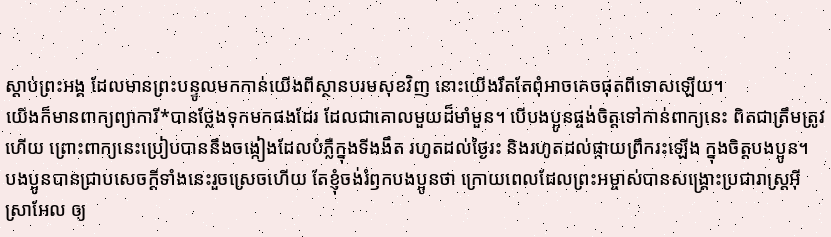ស្ដាប់ព្រះអង្គ ដែលមានព្រះបន្ទូលមកកាន់យើងពីស្ថានបរមសុខវិញ នោះយើងរឹតតែពុំអាចគេចផុតពីទោសឡើយ។
យើងក៏មានពាក្យព្យាការី*បានថ្លែងទុកមកផងដែរ ដែលជាគោលមួយដ៏មាំមួន។ បើបងប្អូនផ្ចង់ចិត្តទៅកាន់ពាក្យនេះ ពិតជាត្រឹមត្រូវហើយ ព្រោះពាក្យនេះប្រៀបបាននឹងចង្កៀងដែលបំភ្លឺក្នុងទីងងឹត រហូតដល់ថ្ងៃរះ និងរហូតដល់ផ្កាយព្រឹករះឡើង ក្នុងចិត្តបងប្អូន។
បងប្អូនបានជ្រាបសេចក្ដីទាំងនេះរួចស្រេចហើយ តែខ្ញុំចង់រំឭកបងប្អូនថា ក្រោយពេលដែលព្រះអម្ចាស់បានសង្គ្រោះប្រជារាស្ត្រអ៊ីស្រាអែល ឲ្យ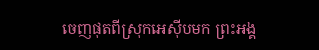ចេញផុតពីស្រុកអេស៊ីបមក ព្រះអង្គ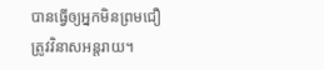បានធ្វើឲ្យអ្នកមិនព្រមជឿត្រូវវិនាសអន្តរាយ។